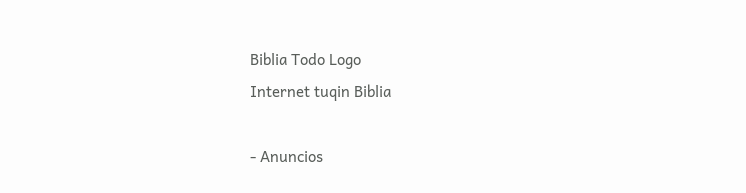Biblia Todo Logo
Internet tuqin Biblia

- Anuncios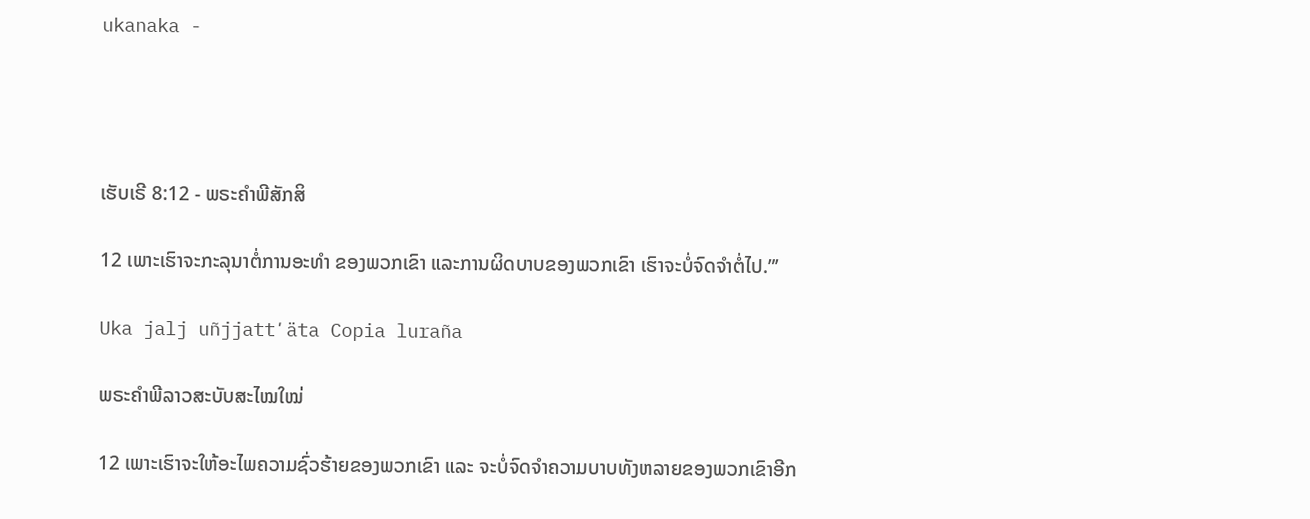ukanaka -




ເຮັບເຣີ 8:12 - ພຣະຄຳພີສັກສິ

12 ເພາະເຮົາຈະກະລຸນາຕໍ່ການອະທຳ ຂອງພວກເຂົາ ແລະການຜິດບາບຂອງພວກເຂົາ ເຮົາຈະບໍ່ຈົດຈຳຕໍ່ໄປ.”’

Uka jalj uñjjattʼäta Copia luraña

ພຣະຄຳພີລາວສະບັບສະໄໝໃໝ່

12 ເພາະເຮົາຈະໃຫ້ອະໄພຄວາມຊົ່ວຮ້າຍຂອງພວກເຂົາ ແລະ ຈະບໍ່ຈົດຈຳຄວາມບາບທັງຫລາຍຂອງພວກເຂົາອີກ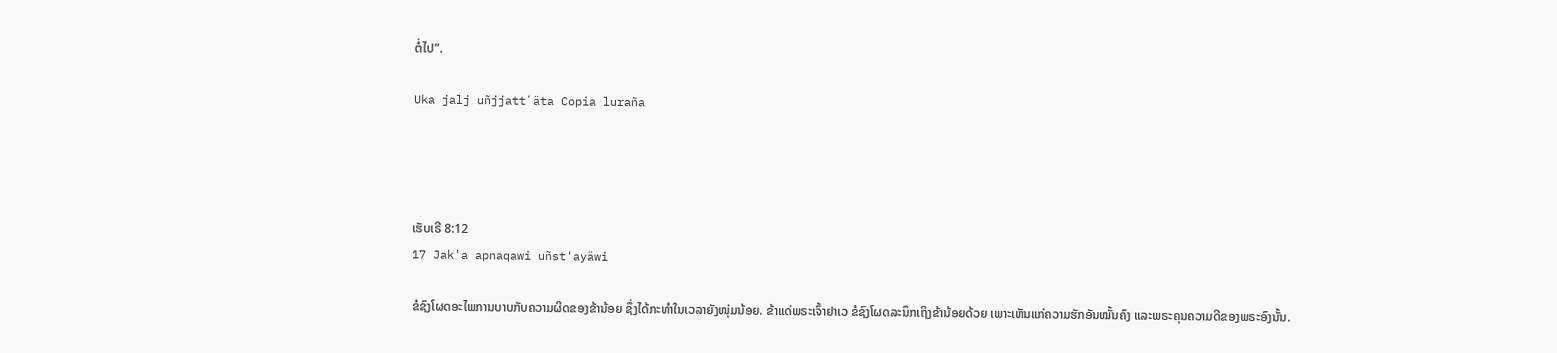ຕໍ່ໄປ”.

Uka jalj uñjjattʼäta Copia luraña




ເຮັບເຣີ 8:12
17 Jak'a apnaqawi uñst'ayäwi

ຂໍຊົງໂຜດອະໄພການບາບກັບຄວາມຜິດຂອງຂ້ານ້ອຍ ຊຶ່ງໄດ້ກະທຳໃນເວລາຍັງໜຸ່ມນ້ອຍ. ຂ້າແດ່ພຣະເຈົ້າຢາເວ ຂໍຊົງໂຜດລະນຶກເຖິງຂ້ານ້ອຍດ້ວຍ ເພາະເຫັນແກ່ຄວາມຮັກອັນໝັ້ນຄົງ ແລະພຣະຄຸນຄວາມດີຂອງພຣະອົງນັ້ນ.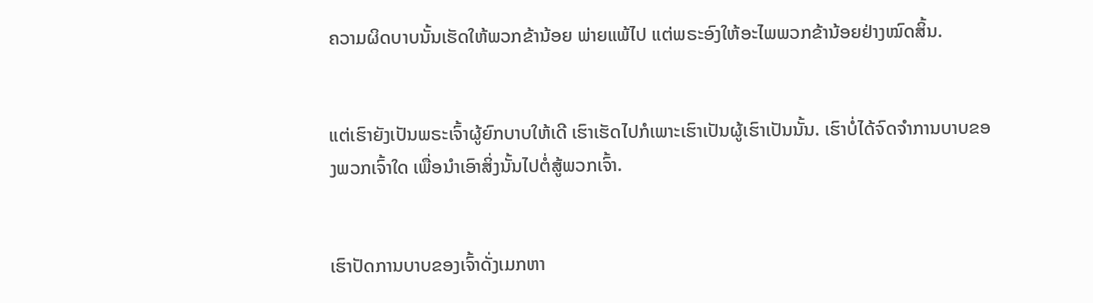ຄວາມຜິດບາບນັ້ນເຮັດໃຫ້ພວກຂ້ານ້ອຍ ພ່າຍແພ້ໄປ ແຕ່ພຣະອົງໃຫ້ອະໄພພວກຂ້ານ້ອຍຢ່າງໝົດສິ້ນ.


ແຕ່ເຮົາຍັງເປັນພຣະເຈົ້າຜູ້ຍົກບາບໃຫ້ເດີ ເຮົາເຮັດໄປກໍເພາະເຮົາເປັນຜູ້ເຮົາເປັນນັ້ນ. ເຮົາບໍ່ໄດ້ຈົດຈຳການບາບຂອງພວກເຈົ້າໃດ ເພື່ອນຳເອົາສິ່ງນັ້ນໄປຕໍ່ສູ້ພວກເຈົ້າ.


ເຮົາປັດການບາບຂອງເຈົ້າດັ່ງເມກຫາ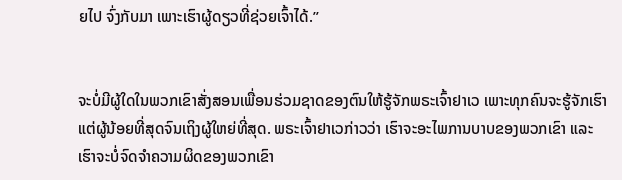ຍໄປ ຈົ່ງກັບມາ ເພາະເຮົາຜູ້ດຽວທີ່ຊ່ວຍເຈົ້າໄດ້.”


ຈະບໍ່ມີຜູ້ໃດໃນພວກເຂົາສັ່ງສອນເພື່ອນຮ່ວມຊາດຂອງຕົນໃຫ້ຮູ້ຈັກພຣະເຈົ້າຢາເວ ເພາະທຸກຄົນຈະຮູ້ຈັກເຮົາ ແຕ່ຜູ້ນ້ອຍທີ່ສຸດຈົນເຖິງຜູ້ໃຫຍ່ທີ່ສຸດ. ພຣະເຈົ້າຢາເວກ່າວວ່າ ເຮົາຈະອະໄພການບາບຂອງພວກເຂົາ ແລະເຮົາຈະບໍ່ຈົດຈຳຄວາມຜິດຂອງພວກເຂົາ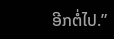ອີກຕໍ່ໄປ.”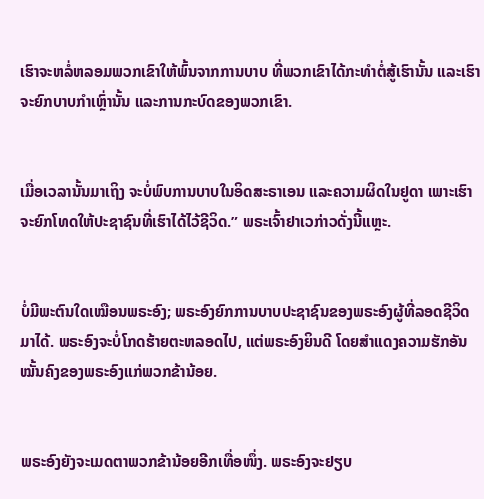ເຮົາຈະຫລໍ່ຫລອມພວກເຂົາໃຫ້ພົ້ນຈາກການບາບ ທີ່ພວກເຂົາໄດ້ກະທຳຕໍ່ສູ້ເຮົານັ້ນ ແລະເຮົາຈະຍົກບາບກຳເຫຼົ່ານັ້ນ ແລະການກະບົດຂອງພວກເຂົາ.


ເມື່ອເວລານັ້ນມາເຖິງ ຈະບໍ່ພົບການບາບໃນອິດສະຣາເອນ ແລະຄວາມຜິດໃນຢູດາ ເພາະເຮົາຈະຍົກໂທດໃຫ້ປະຊາຊົນທີ່ເຮົາໄດ້ໄວ້ຊີວິດ.” ພຣະເຈົ້າຢາເວກ່າວດັ່ງນີ້ແຫຼະ.


ບໍ່ມີພະຕົນໃດເໝືອນພຣະອົງ; ພຣະອົງຍົກການບາບປະຊາຊົນຂອງພຣະອົງຜູ້ທີ່ລອດຊີວິດມາໄດ້. ພຣະອົງຈະບໍ່ໂກດຮ້າຍຕະຫລອດໄປ, ແຕ່ພຣະອົງຍິນດີ ໂດຍສຳແດງຄວາມຮັກອັນໝັ້ນຄົງຂອງພຣະອົງແກ່ພວກຂ້ານ້ອຍ.


ພຣະອົງຍັງຈະເມດຕາພວກຂ້ານ້ອຍອີກເທື່ອໜຶ່ງ. ພຣະອົງຈະຢຽບ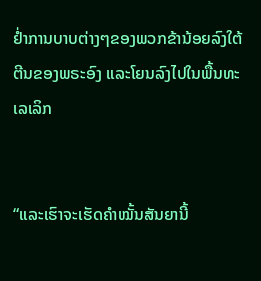ຢໍ່າການບາບຕ່າງໆຂອງພວກຂ້ານ້ອຍລົງໃຕ້ຕີນຂອງພຣະອົງ ແລະໂຍນລົງໄປໃນພື້ນທະເລເລິກ


“ແລະເຮົາຈະເຮັດຄຳໝັ້ນສັນຍານີ້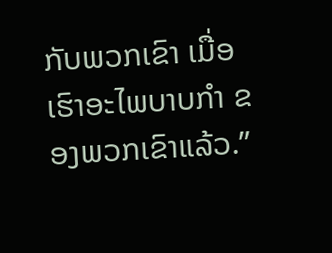ກັບພວກເຂົາ ເມື່ອເຮົາອະໄພບາບກຳ ຂອງພວກເຂົາແລ້ວ.”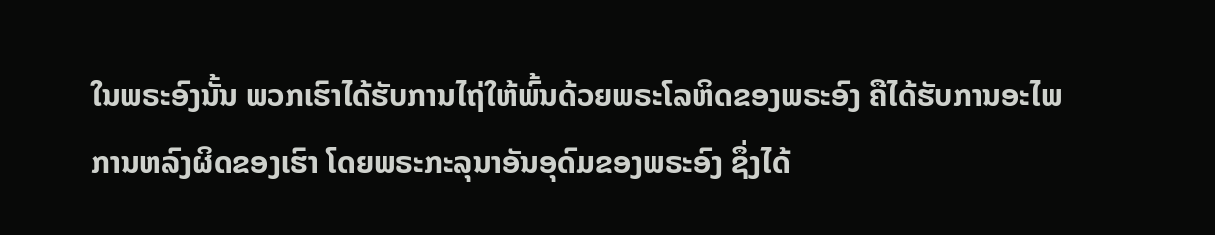ໃນພຣະອົງນັ້ນ ພວກເຮົາໄດ້ຮັບການໄຖ່ໃຫ້ພົ້ນດ້ວຍພຣະໂລຫິດຂອງພຣະອົງ ຄືໄດ້ຮັບການອະໄພການຫລົງຜິດຂອງເຮົາ ໂດຍພຣະກະລຸນາອັນອຸດົມຂອງພຣະອົງ ຊຶ່ງໄດ້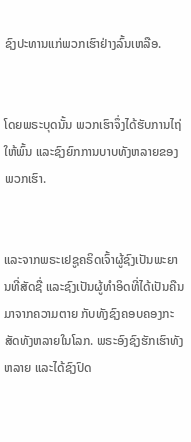ຊົງປະທານແກ່ພວກເຮົາຢ່າງລົ້ນເຫລືອ.


ໂດຍພຣະບຸດນັ້ນ ພວກເຮົາຈຶ່ງໄດ້ຮັບການໄຖ່ໃຫ້ພົ້ນ ແລະຊົງຍົກການບາບທັງຫລາຍຂອງພວກເຮົາ.


ແລະຈາກພຣະເຢຊູຄຣິດເຈົ້າຜູ້ຊົງເປັນພະຍານທີ່ສັດຊື່ ແລະຊົງເປັນຜູ້ທຳອິດທີ່ໄດ້ເປັນຄືນມາຈາກຄວາມຕາຍ ກັບທັງຊົງຄອບຄອງກະສັດທັງຫລາຍໃນໂລກ. ພຣະອົງຊົງຮັກເຮົາທັງຫລາຍ ແລະໄດ້ຊົງປົດ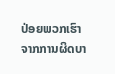ປ່ອຍພວກເຮົາຈາກການຜິດບາ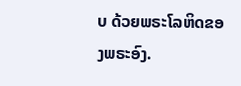ບ ດ້ວຍພຣະໂລຫິດຂອງພຣະອົງ.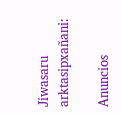Jiwasaru arktasipxañani:

Anuncios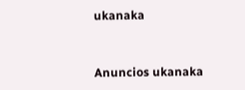ukanaka


Anuncios ukanaka